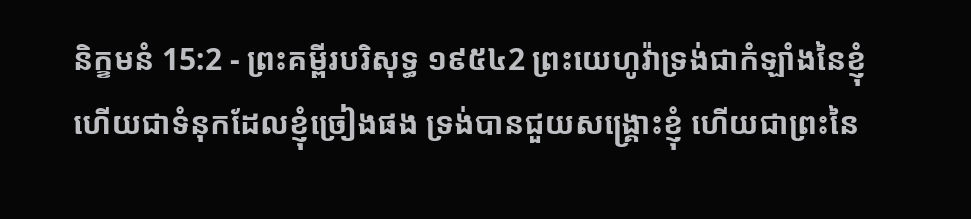និក្ខមនំ 15:2 - ព្រះគម្ពីរបរិសុទ្ធ ១៩៥៤2 ព្រះយេហូវ៉ាទ្រង់ជាកំឡាំងនៃខ្ញុំ ហើយជាទំនុកដែលខ្ញុំច្រៀងផង ទ្រង់បានជួយសង្គ្រោះខ្ញុំ ហើយជាព្រះនៃ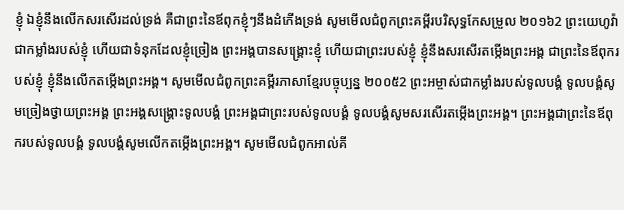ខ្ញុំ ឯខ្ញុំនឹងលើកសរសើរដល់ទ្រង់ គឺជាព្រះនៃឪពុកខ្ញុំៗនឹងដំកើងទ្រង់ សូមមើលជំពូកព្រះគម្ពីរបរិសុទ្ធកែសម្រួល ២០១៦2 ព្រះយេហូវ៉ា ជាកម្លាំងរបស់ខ្ញុំ ហើយជាទំនុកដែលខ្ញុំច្រៀង ព្រះអង្គបានសង្គ្រោះខ្ញុំ ហើយជាព្រះរបស់ខ្ញុំ ខ្ញុំនឹងសរសើរតម្កើងព្រះអង្គ ជាព្រះនៃឪពុករបស់ខ្ញុំ ខ្ញុំនឹងលើកតម្កើងព្រះអង្គ។ សូមមើលជំពូកព្រះគម្ពីរភាសាខ្មែរបច្ចុប្បន្ន ២០០៥2 ព្រះអម្ចាស់ជាកម្លាំងរបស់ទូលបង្គំ ទូលបង្គំសូមច្រៀងថ្វាយព្រះអង្គ ព្រះអង្គសង្គ្រោះទូលបង្គំ ព្រះអង្គជាព្រះរបស់ទូលបង្គំ ទូលបង្គំសូមសរសើរតម្កើងព្រះអង្គ។ ព្រះអង្គជាព្រះនៃឪពុករបស់ទូលបង្គំ ទូលបង្គំសូមលើកតម្កើងព្រះអង្គ។ សូមមើលជំពូកអាល់គី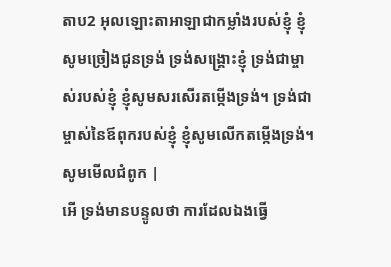តាប2 អុលឡោះតាអាឡាជាកម្លាំងរបស់ខ្ញុំ ខ្ញុំសូមច្រៀងជូនទ្រង់ ទ្រង់សង្គ្រោះខ្ញុំ ទ្រង់ជាម្ចាស់របស់ខ្ញុំ ខ្ញុំសូមសរសើរតម្កើងទ្រង់។ ទ្រង់ជាម្ចាស់នៃឪពុករបស់ខ្ញុំ ខ្ញុំសូមលើកតម្កើងទ្រង់។ សូមមើលជំពូក |
អើ ទ្រង់មានបន្ទូលថា ការដែលឯងធ្វើ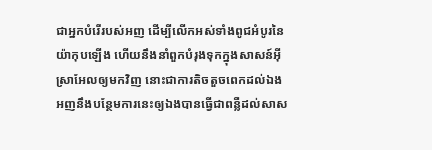ជាអ្នកបំរើរបស់អញ ដើម្បីលើកអស់ទាំងពូជអំបូរនៃយ៉ាកុបឡើង ហើយនឹងនាំពួកបំរុងទុកក្នុងសាសន៍អ៊ីស្រាអែលឲ្យមកវិញ នោះជាការតិចតួចពេកដល់ឯង អញនឹងបន្ថែមការនេះឲ្យឯងបានធ្វើជាពន្លឺដល់សាស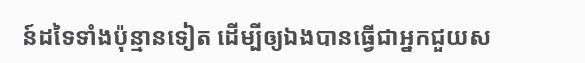ន៍ដទៃទាំងប៉ុន្មានទៀត ដើម្បីឲ្យឯងបានធ្វើជាអ្នកជួយស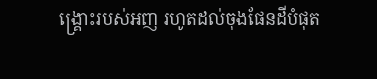ង្គ្រោះរបស់អញ រហូតដល់ចុងផែនដីបំផុត